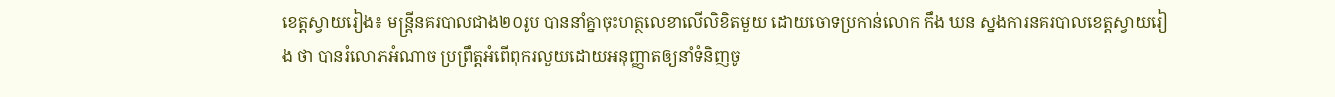ខេត្តស្វាយរៀង៖ មន្ត្រីនគរបាលជាង២០រូប បាននាំគ្នាចុះហត្ថលេខាលើលិខិតមួយ ដោយចោទប្រកាន់លោក កឹង ឃន ស្នងការនគរបាលខេត្តស្វាយរៀង ថា បានរំលោភអំណាច ប្រព្រឹត្តអំពើពុករលួយដោយអនុញ្ញាតឲ្យនាំទំនិញចូ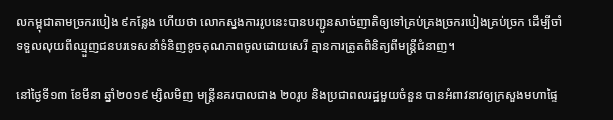លកម្ពុជាតាមច្រករបៀង ៩កន្លែង ហើយថា លោកស្នងការរូបនេះបានបញ្ជូនសាច់ញាតិឲ្យទៅគ្រប់គ្រងច្រករបៀងគ្រប់ច្រក ដើម្បីចាំទទួលលុយពីឈ្មួញជនបរទេសនាំទំនិញខូចគុណភាពចូលដោយសេរី គ្មានការត្រូតពិនិត្យពីមន្ត្រីជំនាញ។

នៅថ្ងៃទី១៣ ខែមីនា ឆ្នាំ២០១៩ ម្សិលមិញ មន្ត្រីនគរបាលជាង ២០រូប និងប្រជាពលរដ្ឋមួយចំនួន បានអំពាវនាវឲ្យក្រសួងមហាផ្ទៃ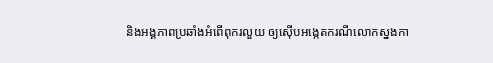និងអង្គភាពប្រឆាំងអំពើពុករលួយ ឲ្យស៊ើបអង្កេតករណីលោកស្នងកា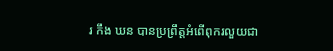រ កឹង ឃន បានប្រព្រឹត្តអំពើពុករលួយជា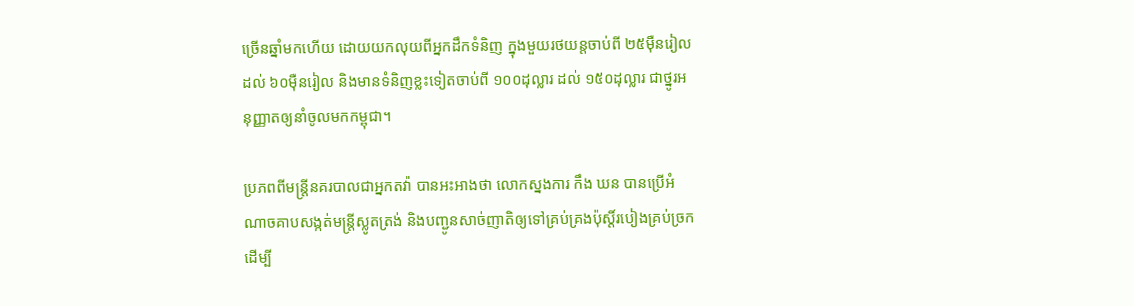ច្រើនឆ្នាំមកហើយ ដោយយកលុយពីអ្នកដឹកទំនិញ ក្នុងមួយរថយន្តចាប់ពី ២៥ម៉ឺនរៀល ដល់ ៦០ម៉ឺនរៀល និងមានទំនិញខ្លះទៀតចាប់ពី ១០០ដុល្លារ ដល់ ១៥០ដុល្លារ ជាថ្នូរអនុញ្ញាតឲ្យនាំចូលមកកម្ពុជា។

ប្រភពពីមន្ត្រីនគរបាលជាអ្នកតវ៉ា បានអះអាងថា លោកស្នងការ កឹង ឃន បានប្រើអំណាចគាបសង្កត់មន្ត្រីស្លូតត្រង់ និងបញ្ជូនសាច់ញាតិឲ្យទៅគ្រប់គ្រងប៉ុស្តិ៍របៀងគ្រប់ច្រក ដើម្បី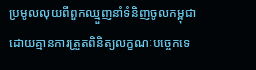ប្រមូលលុយពីពួកឈ្មួញនាំទំនិញចូលកម្ពុជា ដោយគ្មានការត្រួតពិនិត្យលក្ខណៈបច្ចេកទេ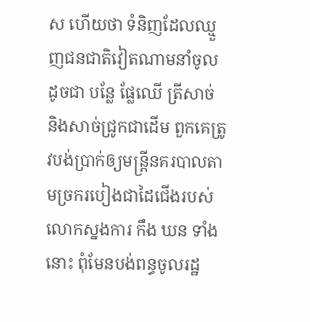ស ហើយថា ទំនិញដែលឈ្មួញជនជាតិវៀតណាមនាំចូល ដូចជា បន្លែ ផ្លែឈើ ត្រីសាច់ និងសាច់ជ្រូកជាដើម ពួកគេត្រូវបង់ប្រាក់ឲ្យមន្ត្រីនគរបាលតាមច្រករបៀងជាដៃជើងរបស់លោកស្នងការ កឹង ឃន ទាំងនោះ ពុំមែនបង់ពន្ធចូលរដ្ឋ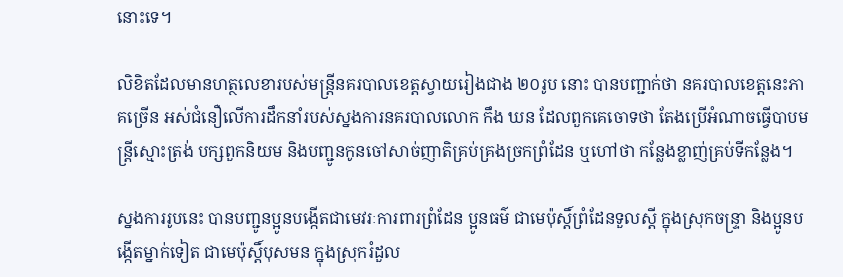នោះទេ។

លិខិតដែលមានហត្ថលេខារបស់មន្ត្រីនគរបាលខេត្តស្វាយរៀងជាង ២០រូប នោះ បានបញ្ជាក់ថា នគរបាលខេត្តនេះភាគច្រើន អស់ជំនឿលើការដឹកនាំរបស់ស្នងការនគរបាលលោក កឹង ឃន ដែលពួកគេចោទថា តែងប្រើអំណាចធ្វើបាបមន្ត្រីស្មោះត្រង់ បក្សពួកនិយម និងបញ្ជូនកូនចៅសាច់ញាតិគ្រប់គ្រងច្រកព្រំដែន ឬហៅថា កន្លែងខ្លាញ់គ្រប់ទីកន្លែង។

ស្នងការរូបនេះ បានបញ្ជូនប្អូនបង្កើតជាមេវរៈការពារព្រំដែន ប្អូនធម៌ ជាមេប៉ុស្តិ៍ព្រំដែនទួលស្ដី ក្នុងស្រុកចន្ទ្រា និងប្អូនបង្កើតម្នាក់ទៀត ជាមេប៉ុស្តិ៍បុសមន ក្នុងស្រុករំដួល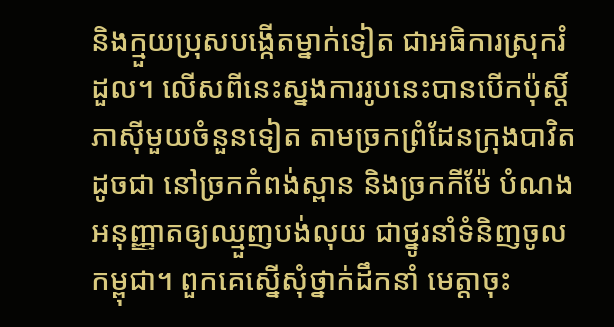និងក្មួយប្រុសបង្កើតម្នាក់ទៀត ជាអធិការស្រុករំដួល។ លើសពីនេះស្នងការរូបនេះបានបើកប៉ុស្តិ៍ភាស៊ីមួយចំនួនទៀត តាមច្រកព្រំដែនក្រុងបាវិត ដូចជា នៅច្រកកំពង់ស្ពាន និងច្រកកីម៉ែ បំណងអនុញ្ញាតឲ្យឈ្មួញបង់លុយ ជាថ្នូរនាំទំនិញចូលកម្ពុជា។ ពួកគេស្នើសុំថ្នាក់ដឹកនាំ មេត្តាចុះ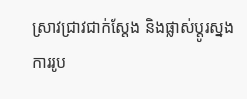ស្រាវជ្រាវជាក់ស្ដែង និងផ្លាស់ប្ដូរស្នងការរូប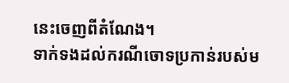នេះចេញពីតំណែង។
ទាក់ទងដល់ករណីចោទប្រកាន់របស់ម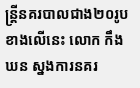ន្ត្រីនគរបាលជាង២០រូប ខាងលើនេះ លោក កឹង ឃន ស្នងការនគរ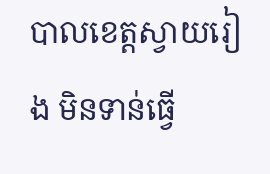បាលខេត្តស្វាយរៀង មិនទាន់ធ្វើ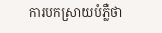ការបកស្រាយបំភ្លឺថា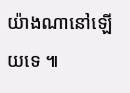យ៉ាងណានៅឡើយទេ ៕